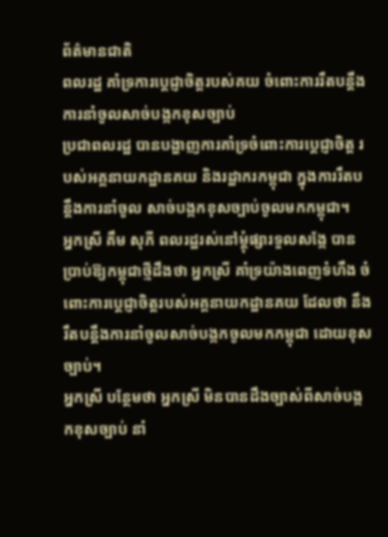ព័ត៌មានជាតិ
ពលរដ្ឋ គាំទ្រការប្ដេជ្ញាចិត្តរបស់គយ ចំពោះការរឹតបន្ដឹងការនាំចូលសាច់បង្កកខុសច្បាប់
ប្រជាពលរដ្ឋ បានបង្ហាញការគាំទ្រចំពោះការប្ដេជ្ញាចិត្ត របស់អគ្គនាយកដ្ឋានគយ និងរដ្ឋាករកម្ពុជា ក្នុងការរឹតបន្ដឹងការនាំចូល សាច់បង្កកខុសច្បាប់ចូលមកកម្ពុជា។
អ្នកស្រី គឹម សុភី ពលរដ្ឋរស់នៅម្ដុំផ្សារទួលសង្កែ បានប្រាប់ឱ្យកម្ពុជាថ្មីដឹងថា អ្នកស្រី គាំទ្រយ៉ាងពេញទំហឹង ចំពោះការប្ដេជ្ញាចិត្តរបស់អគ្គនាយកដ្ឋានគយ ដែលថា នឹងរឹតបន្ដឹងការនាំចូលសាច់បង្កកចូលមកកម្ពុជា ដោយខុសច្បាប់។
អ្នកស្រី បន្ថែមថា អ្នកស្រី មិនបានដឹងច្បាស់ពីសាច់បង្កកខុសច្បាប់ នាំ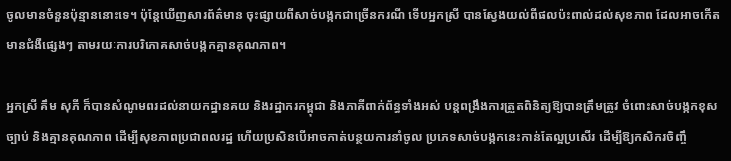ចូលមានចំនួនប៉ុន្មាននោះទេ។ ប៉ុន្តែឃើញសារព័ត៌មាន ចុះផ្សាយពីសាច់បង្កកជាច្រើនករណី ទើបអ្នកស្រី បានស្វែងយល់ពីផលប៉ះពាល់ដល់សុខភាព ដែលអាចកើតមានជំងឺផ្សេងៗ តាមរយៈការបរិភោគសាច់បង្កកគ្មានគុណភាព។

អ្នកស្រី គឹម សុភី ក៏បានសំណូមពរដល់នាយកដ្ឋានគយ និងរដ្ឋាករកម្ពុជា និងភាគីពាក់ព័ន្ធទាំងអស់ បន្តពង្រឹងការត្រួតពិនិត្យឱ្យបានត្រឹមត្រូវ ចំពោះសាច់បង្កកខុសច្បាប់ និងគ្មានគុណភាព ដើម្បីសុខភាពប្រជាពលរដ្ឋ ហើយប្រសិនបើអាចកាត់បន្ថយការនាំចូល ប្រភេទសាច់បង្កកនេះកាន់តែល្អប្រសើរ ដើម្បីឱ្យកសិករចិញ្ចឹ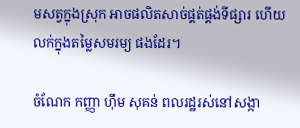មសត្វក្នុងស្រុក អាចផលិតសាច់ផ្គត់ផ្គង់ទីផ្សារ ហើយលក់ក្នុងតម្លៃសមរម្យ ផងដែរ។

ចំណែក កញ្ញា ហ៊ឹម សុគន់ ពលរដ្ឋរស់នៅសង្កា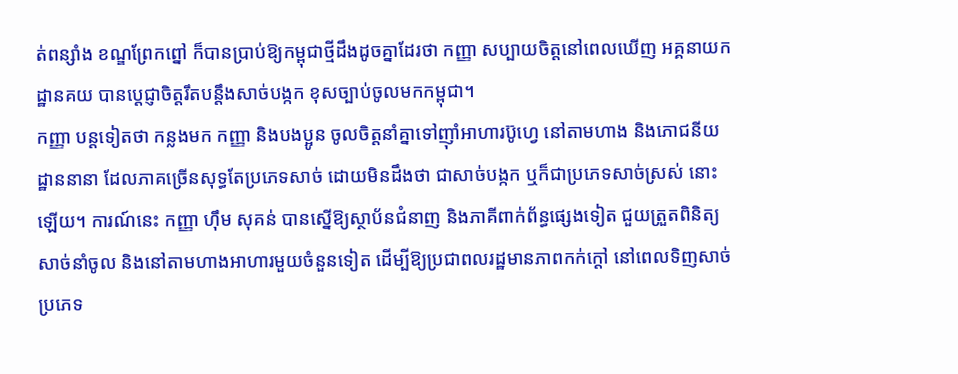ត់ពន្សាំង ខណ្ឌព្រែកព្នៅ ក៏បានប្រាប់ឱ្យកម្ពុជាថ្មីដឹងដូចគ្នាដែរថា កញ្ញា សប្បាយចិត្តនៅពេលឃើញ អគ្គនាយកដ្ឋានគយ បានប្ដេជ្ញាចិត្តរឹតបន្ដឹងសាច់បង្កក ខុសច្បាប់ចូលមកកម្ពុជា។
កញ្ញា បន្តទៀតថា កន្លងមក កញ្ញា និងបងប្អូន ចូលចិត្តនាំគ្នាទៅញ៉ាំអាហារប៊ូហ្វេ នៅតាមហាង និងភោជនីយដ្ឋាននានា ដែលភាគច្រើនសុទ្ធតែប្រភេទសាច់ ដោយមិនដឹងថា ជាសាច់បង្កក ឬក៏ជាប្រភេទសាច់ស្រស់ នោះឡើយ។ ការណ៍នេះ កញ្ញា ហ៊ឹម សុគន់ បានស្នើឱ្យស្ថាប័នជំនាញ និងភាគីពាក់ព័ន្ធផ្សេងទៀត ជួយត្រួតពិនិត្យសាច់នាំចូល និងនៅតាមហាងអាហារមួយចំនួនទៀត ដើម្បីឱ្យប្រជាពលរដ្ឋមានភាពកក់ក្ដៅ នៅពេលទិញសាច់ប្រភេទ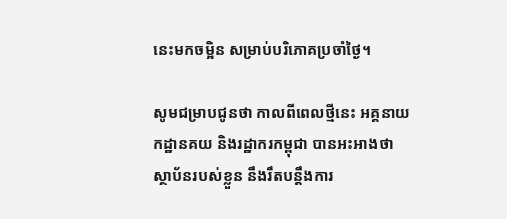នេះមកចម្អិន សម្រាប់បរិភោគប្រចាំថ្ងៃ។

សូមជម្រាបជូនថា កាលពីពេលថ្មីនេះ អគ្គនាយកដ្ឋានគយ និងរដ្ឋាករកម្ពុជា បានអះអាងថា ស្ថាប័នរបស់ខ្លួន នឹងរឹតបន្តឹងការ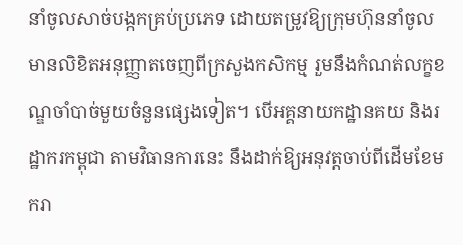នាំចូលសាច់បង្កកគ្រប់ប្រភេទ ដោយតម្រូវឱ្យក្រុមហ៊ុននាំចូលមានលិខិតអនុញ្ញាតចេញពីក្រសួងកសិកម្ម រួមនឹងកំណត់លក្ខខណ្ឌចាំបាច់មួយចំនួនផ្សេងទៀត។ បើអគ្គនាយកដ្ឋានគយ និងរដ្ឋាករកម្ពុជា តាមវិធានការនេះ នឹងដាក់ឱ្យអនុវត្តចាប់ពីដើមខែមករា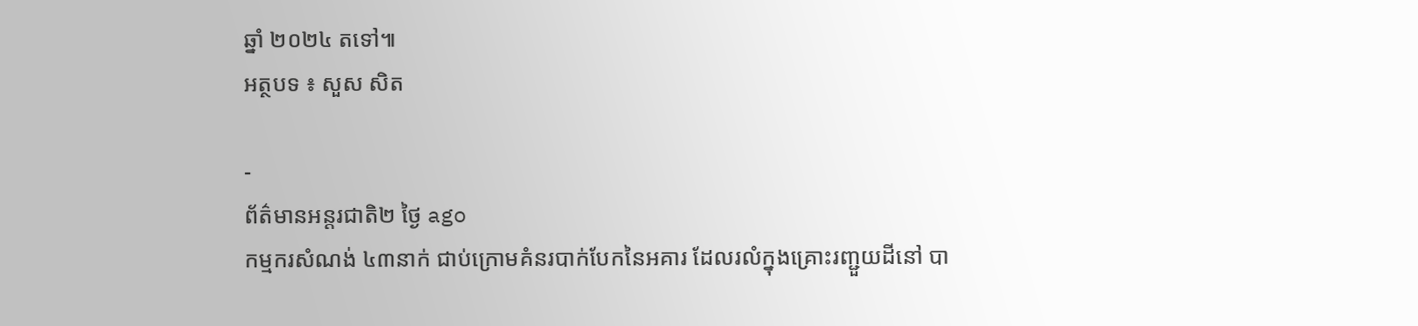ឆ្នាំ ២០២៤ តទៅ៕
អត្ថបទ ៖ សួស សិត

-
ព័ត៌មានអន្ដរជាតិ២ ថ្ងៃ ago
កម្មករសំណង់ ៤៣នាក់ ជាប់ក្រោមគំនរបាក់បែកនៃអគារ ដែលរលំក្នុងគ្រោះរញ្ជួយដីនៅ បា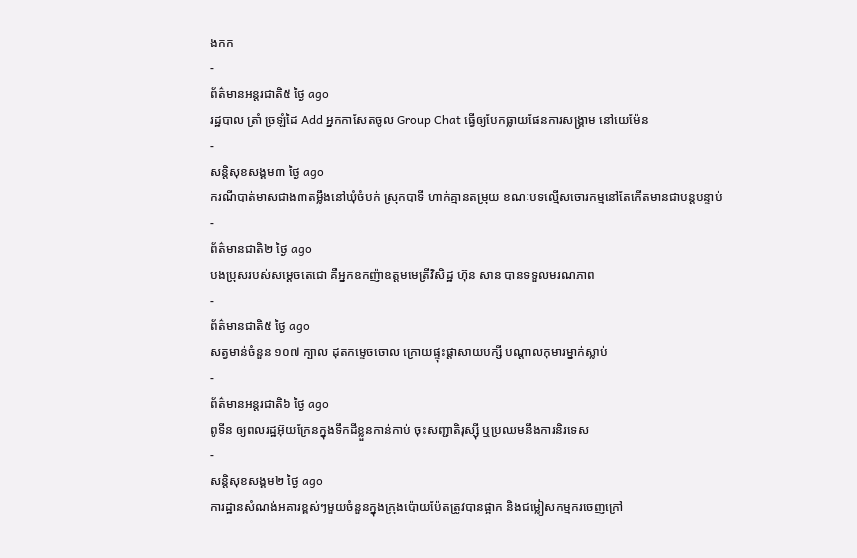ងកក
-
ព័ត៌មានអន្ដរជាតិ៥ ថ្ងៃ ago
រដ្ឋបាល ត្រាំ ច្រឡំដៃ Add អ្នកកាសែតចូល Group Chat ធ្វើឲ្យបែកធ្លាយផែនការសង្គ្រាម នៅយេម៉ែន
-
សន្តិសុខសង្គម៣ ថ្ងៃ ago
ករណីបាត់មាសជាង៣តម្លឹងនៅឃុំចំបក់ ស្រុកបាទី ហាក់គ្មានតម្រុយ ខណៈបទល្មើសចោរកម្មនៅតែកើតមានជាបន្តបន្ទាប់
-
ព័ត៌មានជាតិ២ ថ្ងៃ ago
បងប្រុសរបស់សម្ដេចតេជោ គឺអ្នកឧកញ៉ាឧត្តមមេត្រីវិសិដ្ឋ ហ៊ុន សាន បានទទួលមរណភាព
-
ព័ត៌មានជាតិ៥ ថ្ងៃ ago
សត្វមាន់ចំនួន ១០៧ ក្បាល ដុតកម្ទេចចោល ក្រោយផ្ទុះផ្ដាសាយបក្សី បណ្តាលកុមារម្នាក់ស្លាប់
-
ព័ត៌មានអន្ដរជាតិ៦ ថ្ងៃ ago
ពូទីន ឲ្យពលរដ្ឋអ៊ុយក្រែនក្នុងទឹកដីខ្លួនកាន់កាប់ ចុះសញ្ជាតិរុស្ស៊ី ឬប្រឈមនឹងការនិរទេស
-
សន្តិសុខសង្គម២ ថ្ងៃ ago
ការដ្ឋានសំណង់អគារខ្ពស់ៗមួយចំនួនក្នុងក្រុងប៉ោយប៉ែតត្រូវបានផ្អាក និងជម្លៀសកម្មករចេញក្រៅ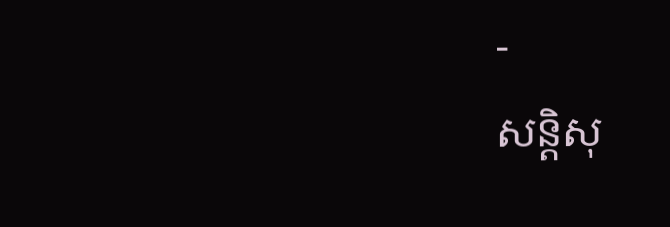-
សន្តិសុ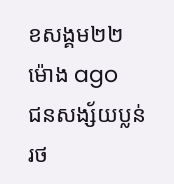ខសង្គម២២ ម៉ោង ago
ជនសង្ស័យប្លន់រថ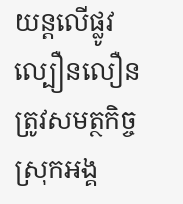យន្តលើផ្លូវល្បឿនលឿន ត្រូវសមត្ថកិច្ចស្រុកអង្គ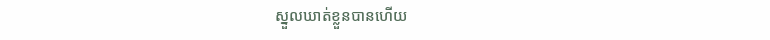ស្នួលឃាត់ខ្លួនបានហើយ